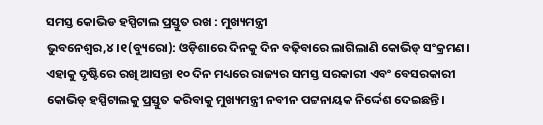ସମସ୍ତ କୋଭିଡ ହସ୍ପିଟାଲ ପ୍ରସ୍ତୁତ ରଖ : ମୁଖ୍ୟମନ୍ତ୍ରୀ
ଭୁବନେଶ୍ୱର,୪।୧(ବ୍ୟୁରୋ): ଓଡ଼ିଶାରେ ଦିନକୁ ଦିନ ବଢ଼ିବାରେ ଲାଗିଲାଣି କୋଭିଡ୍ ସଂକ୍ରମଣ। ଏହାକୁ ଦୃଷ୍ଟିରେ ରଖି ଆସନ୍ତା ୧୦ ଦିନ ମଧ୍ୟରେ ରାଜ୍ୟର ସମସ୍ତ ସରକାରୀ ଏବଂ ବେସରକାରୀ କୋଭିଡ୍ ହସ୍ପିଟାଲକୁ ପ୍ରସ୍ତୁତ କରିବାକୁ ମୁଖ୍ୟମନ୍ତ୍ରୀ ନବୀନ ପଟ୍ଟନାୟକ ନିର୍ଦ୍ଦେଶ ଦେଇଛନ୍ତି।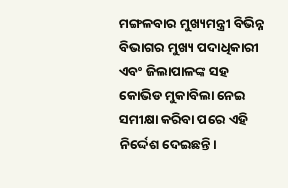ମଙ୍ଗଳବାର ମୁଖ୍ୟମନ୍ତ୍ରୀ ବିଭିନ୍ନ ବିଭାଗର ମୁଖ୍ୟ ପଦାଧିକାରୀ ଏବଂ ଜିଲାପାଳଙ୍କ ସହ କୋଭିଡ ମୁକାବିଲା ନେଇ ସମୀକ୍ଷା କରିବା ପରେ ଏହି ନିର୍ଦ୍ଦେଶ ଦେଇଛନ୍ତି।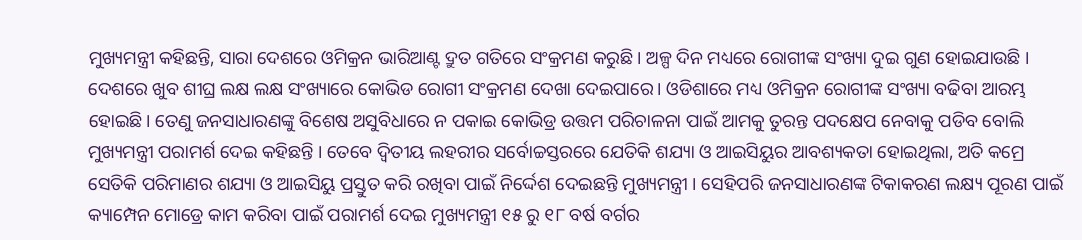ମୁଖ୍ୟମନ୍ତ୍ରୀ କହିଛନ୍ତି, ସାରା ଦେଶରେ ଓମିକ୍ରନ ଭାରିଆଣ୍ଟ ଦ୍ରୁତ ଗତିରେ ସଂକ୍ରମଣ କରୁଛି । ଅଳ୍ପ ଦିନ ମଧ୍ୟରେ ରୋଗୀଙ୍କ ସଂଖ୍ୟା ଦୁଇ ଗୁଣ ହୋଇଯାଉଛି । ଦେଶରେ ଖୁବ ଶୀଘ୍ର ଲକ୍ଷ ଲକ୍ଷ ସଂଖ୍ୟାରେ କୋଭିଡ ରୋଗୀ ସଂକ୍ରମଣ ଦେଖା ଦେଇପାରେ। ଓଡିଶାରେ ମଧ୍ୟ ଓମିକ୍ରନ ରୋଗୀଙ୍କ ସଂଖ୍ୟା ବଢିବା ଆରମ୍ଭ ହୋଇଛି। ତେଣୁ ଜନସାଧାରଣଙ୍କୁ ବିଶେଷ ଅସୁବିଧାରେ ନ ପକାଇ କୋଭିଡ୍ର ଉତ୍ତମ ପରିଚାଳନା ପାଇଁ ଆମକୁ ତୁରନ୍ତ ପଦକ୍ଷେପ ନେବାକୁ ପଡିବ ବୋଲି ମୁଖ୍ୟମନ୍ତ୍ରୀ ପରାମର୍ଶ ଦେଇ କହିଛନ୍ତି । ତେବେ ଦ୍ୱିତୀୟ ଲହରୀର ସର୍ବୋଚ୍ଚସ୍ତରରେ ଯେତିକି ଶଯ୍ୟା ଓ ଆଇସିୟୁର ଆବଶ୍ୟକତା ହୋଇଥିଲା, ଅତି କମ୍ରେ ସେତିକି ପରିମାଣର ଶଯ୍ୟା ଓ ଆଇସିୟୁ ପ୍ରସ୍ତୁତ କରି ରଖିବା ପାଇଁ ନିର୍ଦ୍ଦେଶ ଦେଇଛନ୍ତି ମୁଖ୍ୟମନ୍ତ୍ରୀ । ସେହିପରି ଜନସାଧାରଣଙ୍କ ଟିକାକରଣ ଲକ୍ଷ୍ୟ ପୂରଣ ପାଇଁ କ୍ୟାମ୍ପେନ ମୋଡ୍ରେ କାମ କରିବା ପାଇଁ ପରାମର୍ଶ ଦେଇ ମୁଖ୍ୟମନ୍ତ୍ରୀ ୧୫ ରୁ ୧୮ ବର୍ଷ ବର୍ଗର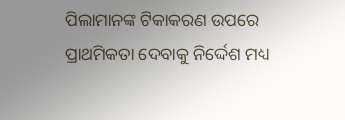ପିଲାମାନଙ୍କ ଟିକାକରଣ ଉପରେ ପ୍ରାଥମିକତା ଦେବାକୁ ନିର୍ଦ୍ଦେଶ ମଧ୍ୟ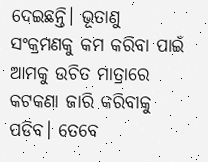ଦେଇଛନ୍ତି। ଭୂତାଣୁ ସଂକ୍ରମଣକୁ କମ କରିବା ପାଇଁ ଆମକୁ ଉଚିତ ମାତ୍ରାରେ କଟକଣା ଜାରି କରିବାକୁ ପଡିବ। ତେବେ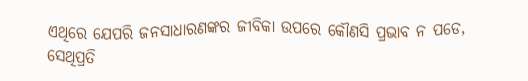ଏଥିରେ ଯେପରି ଜନସାଧାରଣଙ୍କର ଜୀବିକା ଉପରେ କୌଣସି ପ୍ରଭାବ ନ ପଡେ, ସେଥିପ୍ରତି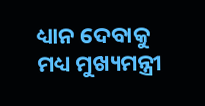ଧ୍ୟାନ ଦେବାକୁ ମଧ୍ୟ ମୁଖ୍ୟମନ୍ତ୍ରୀ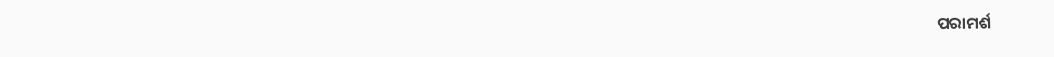ପରାମର୍ଶ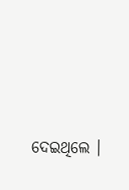ଦେଇଥିଲେ ।